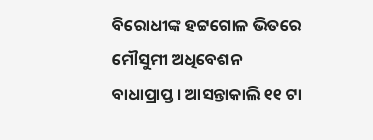ବିରୋଧୀଙ୍କ ହଟ୍ଟଗୋଳ ଭିତରେ ମୌସୁମୀ ଅଧିବେଶନ ବାଧାପ୍ରାପ୍ତ । ଆସନ୍ତାକାଲି ୧୧ ଟା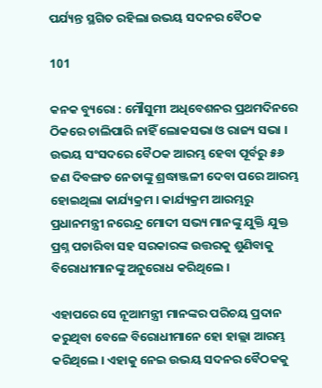ପର୍ଯ୍ୟନ୍ତ ସ୍ଥଗିତ ରହିଲା ଉଭୟ ସଦନର ବୈଠକ

101

କନକ ବ୍ୟୁରୋ : ମୌସୁମୀ ଅଧିବେଶନର ପ୍ରଥମଦିନରେ ଠିକରେ ଚାଲିପାରି ନାହିଁ ଲୋକସଭା ଓ ରାଜ୍ୟ ସଭା । ଉଭୟ ସଂସଦରେ ବୈଠକ ଆରମ୍ଭ ହେବା ପୂର୍ବରୁ ୫୬ ଜଣ ଦିବଙ୍ଗତ ନେତାଙ୍କୁ ଶ୍ରଦ୍ଧାଞ୍ଜଳୀ ଦେବା ପରେ ଆରମ୍ଭ ହୋଇଥିଲା କାର୍ଯ୍ୟକ୍ରମ । କାର୍ଯ୍ୟକ୍ରମ ଆରମ୍ଭରୁ ପ୍ରଧାନମନ୍ତ୍ରୀ ନରେନ୍ଦ୍ର ମୋଦୀ ସଭ୍ୟ ମାନଙ୍କୁ ଯୁକ୍ତି ଯୁକ୍ତ ପ୍ରଶ୍ନ ପଚାରିବା ସହ ସରକାରଙ୍କ ଉତ୍ତରକୁ ଶୁଣିବାକୁ ବିରୋଧୀମାନଙ୍କୁ ଅନୁରୋଧ କରିଥିଲେ ।

ଏହାପରେ ସେ ନୂଆମନ୍ତ୍ରୀ ମାନଙ୍କର ପରିଚୟ ପ୍ରଦାନ କରୁଥିବା ବେଳେ ବିରୋଧୀମାନେ ହୋ ହାଲ୍ଲା ଆରମ୍ଭ କରିଥିଲେ । ଏହାକୁ ନେଇ ଉଭୟ ସଦନର ବୈଠକକୁ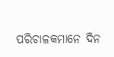ପରିଚାଳକମାନେ ଦିନ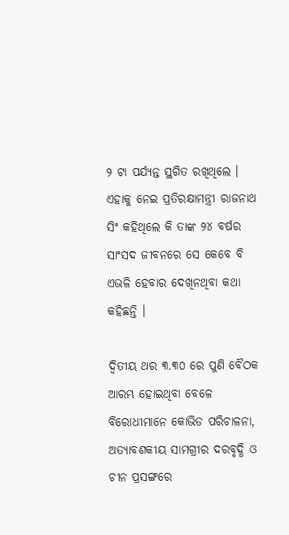୨ ଟା ପର୍ଯ୍ୟନ୍ତ ସ୍ଥଗିତ ରଖିଥିଲେ । ଏହାକୁ ନେଇ ପ୍ରତିରକ୍ଷାମନ୍ତ୍ରୀ ରାଜନାଥ ସିଂ କହିଥିଲେ କି ତାଙ୍କ ୨୪ ବର୍ଷର ସାଂସଦ ଜୀବନରେ ସେ କେବେ ବି ଏଭଳି ହେବାର ଦେଖିନଥିବା କଥା କହିଛନ୍ତି ।

ଦ୍ୱିତୀୟ ଥର ୩.୩୦ ରେ ପୁଣି ବୈଠକ ଆରମ୍ଭ ହୋଇଥିବା ବେଳେ ବିରୋଧୀମାନେ କୋଭିଡ ପରିଚାଳନା, ଅତ୍ୟାବଶକୀୟ ସାମଗ୍ରୀର ଦରବୃଦ୍ଧି ଓ ଚୀନ ପ୍ରସଙ୍ଗରେ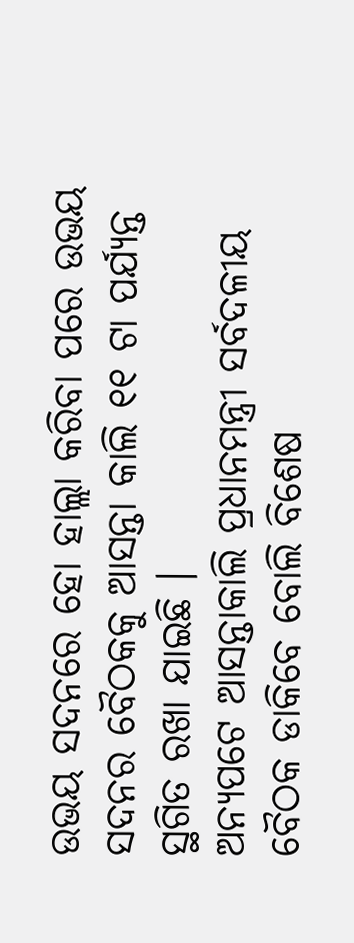ଉଭୟ ସଦନରେ ହୋ ହାଲ୍ଲା କରିବା ପରେ ଉଭୟ ସଦନର ବୈଠକକୁ ଆସନ୍ତା କାଲି ୧୧ ଟା ପର୍ଯ୍ୟନ୍ତ ସ୍ଥଗିତ ରଖା ଯାଇଛି ।
ଅନ୍ୟପଟେ ଆସନ୍ତାକାଲି ପ୍ରଧାନମନ୍ତ୍ରୀ ସର୍ବଦଳୀୟ ବୈଠକ ଡାକିବେ ବୋଲି ବିଶେଷ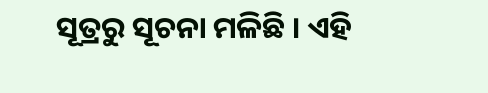ସୂତ୍ରରୁ ସୂଚନା ମଳିଛି । ଏହି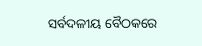ସର୍ବଦଳୀୟ ବୈଠକରେ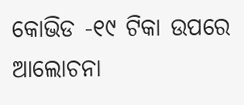କୋଭିଡ -୧୯ ଟିକା ଉପରେ ଆଲୋଚନା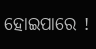ହୋଇପାରେ !